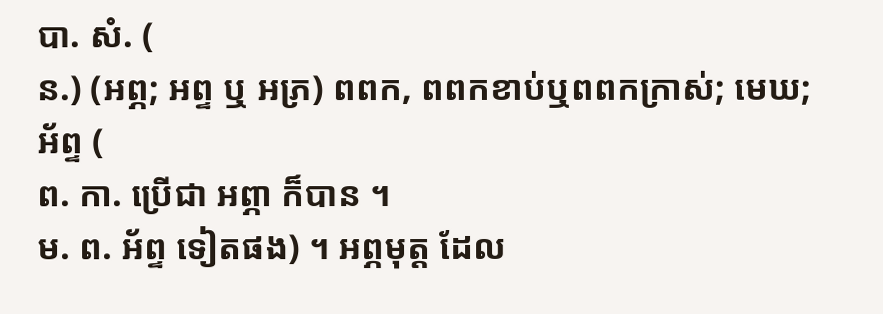បា. សំ. (
ន.) (អព្ភ; អព្ទ ឬ អភ្រ) ពពក, ពពកខាប់ឬពពកក្រាស់; មេឃ; អ័ព្ទ (
ព. កា. ប្រើជា អព្ភា ក៏បាន ។
ម. ព. អ័ព្ទ ទៀតផង) ។ អព្ភមុត្ត ដែល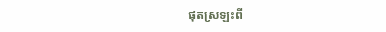ផុតស្រឡះពី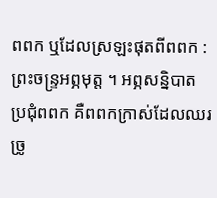ពពក ឬដែលស្រឡះផុតពីពពក : ព្រះចន្រ្ទអព្ភមុត្ត ។ អព្ភសន្និបាត ប្រជុំពពក គឺពពកក្រាស់ដែលឈរច្រូ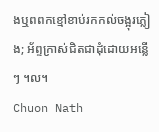ងឬពពកខ្មៅខាប់រកកល់ចង្អុរភ្លៀង; អ័ព្ទក្រាស់ជិតជាដុំដោយអន្លើៗ ។ល។
Chuon Nath